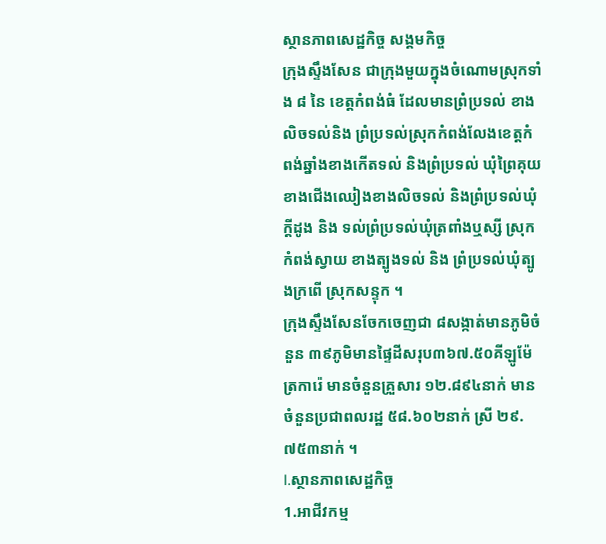ស្ថានភាពសេដ្ឋកិច្ច សង្គមកិច្ច
ក្រុងស្ទឹងសែន ជាក្រុងមួយក្នុងចំណោមស្រុកទាំង ៨ នៃ ខេត្តកំពង់ធំ ដែលមានព្រំប្រទល់ ខាងលិចទល់និង ព្រំប្រទល់ស្រុកកំពង់លែងខេត្តកំពង់ឆ្នាំងខាងកើតទល់ និងព្រំប្រទល់ ឃុំព្រៃគុយ ខាងជើងឈៀងខាងលិចទល់ និងព្រំប្រទល់ឃុំក្តីដូង និង ទល់ព្រំប្រទល់ឃុំត្រពាំងឬស្សី ស្រុកកំពង់ស្វាយ ខាងត្បូងទល់ និង ព្រំប្រទល់ឃុំត្បូងក្រពើ ស្រុកសន្ទុក ។
ក្រុងស្ទឹងសែនចែកចេញជា ៨សង្កាត់មានភូមិចំនួន ៣៩ភូមិមានផ្ទៃដីសរុប៣៦៧.៥០គីឡូម៉ែត្រការ៉េ មានចំនួនគ្រួសារ ១២.៨៩៤នាក់ មានចំនួនប្រជាពលរដ្ឋ ៥៨.៦០២នាក់ ស្រី ២៩.៧៥៣នាក់ ។
I.ស្ថានភាពសេដ្ឋកិច្ច
1.អាជីវកម្ម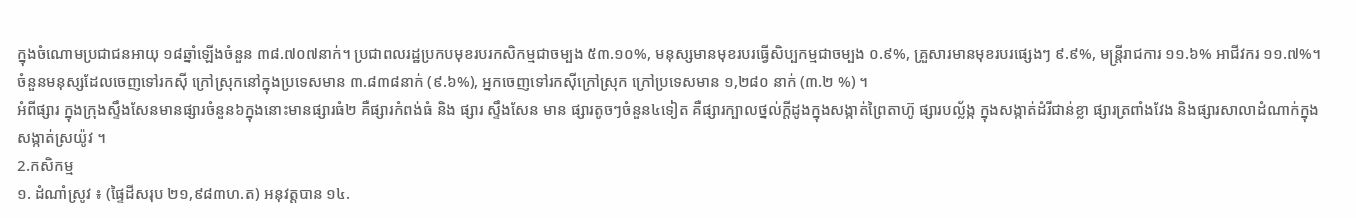ក្នុងចំណោមប្រជាជនអាយុ ១៨ឆ្នាំឡើងចំនួន ៣៨.៧០៧នាក់។ ប្រជាពលរដ្ឋប្រកបមុខរបរកសិកម្មជាចម្បង ៥៣.១០%, មនុស្សមានមុខរបរធ្វើសិប្បកម្មជាចម្បង ០.៩%, គ្រួសារមានមុខរបរផ្សេងៗ ៩.៩%, មន្រ្តីរាជការ ១១.៦% អាជីវករ ១១.៧%។ ចំនួនមនុស្សដែលចេញទៅរកស៊ី ក្រៅស្រុកនៅក្នុងប្រទេសមាន ៣.៨៣៨នាក់ (៩.៦%), អ្នកចេញទៅរកស៊ីក្រៅស្រុក ក្រៅប្រទេសមាន ១,២៨០ នាក់ (៣.២ %) ។
អំពីផ្សារ ក្នុងក្រុងស្ទឹងសែនមានផ្សារចំនួន៦ក្នុងនោះមានផ្សារធំ២ គឺផ្សារកំពង់ធំ និង ផ្សារ ស្ទឹងសែន មាន ផ្សារតូចៗចំនួន៤ទៀត គឺផ្សារក្បាលថ្នល់ក្តីដូងក្នុងសង្កាត់ព្រៃតាហ៊ូ ផ្សារបល្ល័ង្ក ក្នុងសង្កាត់ដំរីជាន់ខ្លា ផ្សារត្រពាំងវែង និងផ្សារសាលាដំណាក់ក្នុងសង្កាត់ស្រយ៉ូវ ។
2.កសិកម្ម
១. ដំណាំស្រូវ ៖ (ផ្ទៃដីសរុប ២១,៩៨៣ហ.ត) អនុវត្តបាន ១៤.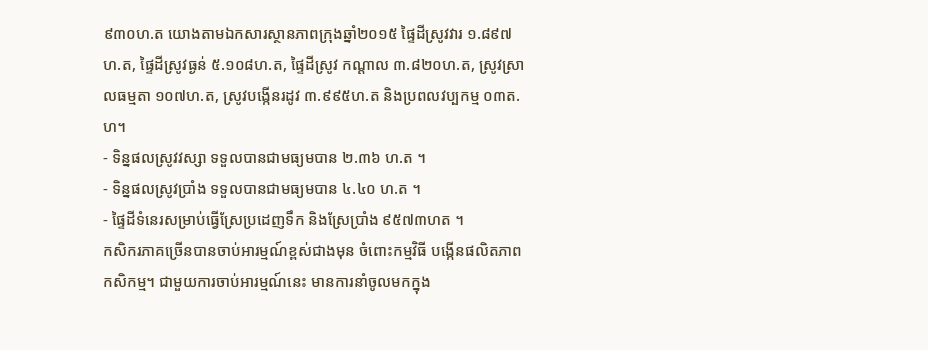៩៣០ហ.ត យោងតាមឯកសារស្ថានភាពក្រុងឆ្នាំ២០១៥ ផ្ទៃដីស្រូវវារ ១.៨៩៧ហ.ត, ផ្ទៃដីស្រូវធ្ងន់ ៥.១០៨ហ.ត, ផ្ទៃដីស្រូវ កណ្តាល ៣.៨២០ហ.ត, ស្រូវស្រាលធម្មតា ១០៧ហ.ត, ស្រូវបង្កើនរដូវ ៣.៩៩៥ហ.ត និងប្រពលវប្បកម្ម ០៣ត.ហ។
- ទិន្នផលស្រូវវស្សា ទទួលបានជាមធ្យមបាន ២.៣៦ ហ.ត ។
- ទិន្នផលស្រូវប្រាំង ទទួលបានជាមធ្យមបាន ៤.៤០ ហ.ត ។
- ផ្ទៃដីទំនេរសម្រាប់ធ្វើស្រែប្រដេញទឹក និងស្រែប្រាំង ៩៥៧៣ហត ។
កសិករភាគច្រើនបានចាប់អារម្មណ៍ខ្ពស់ជាងមុន ចំពោះកម្មវិធី បង្កើនផលិតភាពកសិកម្ម។ ជាមួយការចាប់អារម្មណ៍នេះ មានការនាំចូលមកក្នុង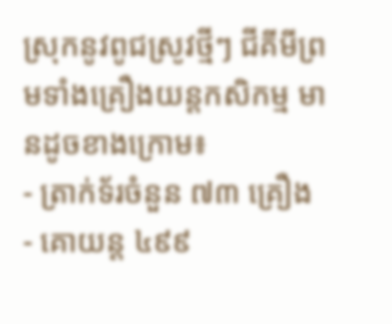ស្រុកនូវពូជស្រូវថ្មីៗ ជីគីមីព្រមទាំងគ្រឿងយន្តកសិកម្ម មានដូចខាងក្រោម៖
- ត្រាក់ទ័រចំនួន ៧៣ គ្រឿង
- គោយន្ត ៤៩៩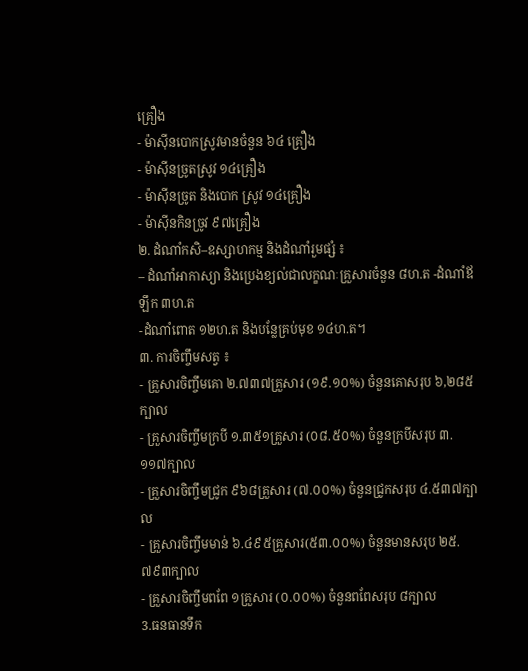គ្រឿង
- ម៉ាស៊ីនបោកស្រូវមានចំនួន ៦៤ គ្រឿង
- ម៉ាស៊ីនច្រូតស្រូវ ១៤គ្រឿង
- ម៉ាស៊ីនច្រូត និងបោក ស្រូវ ១៤គ្រឿង
- ម៉ាស៊ីនកិនច្រូវ ៩៧គ្រឿង
២. ដំណាំកសិ–ឧស្សាហកម្ម និងដំណាំរួមផ្សំ ៖
– ដំណាំអាកាស្យា និងប្រេងខ្យល់ជាលក្ខណៈគ្រួសារចំនួន ៨ហ.ត -ដំណាំឪឡឹក ៣ហ.ត
-ដំណាំពោត ១២ហ.ត និងបន្លែគ្រប់មុខ ១៤ហ.ត។
៣. ការចិញ្ចឹមសត្វ ៖
- គ្រួសារចិញ្ចឹមគោ ២.៧៣៧គ្រួសារ (១៩.១០%) ចំនួនគោសរុប ៦,២៨៥ក្បាល
- គ្រួសារចិញ្ចឹមក្របី ១.៣៥១គ្រួសារ (០៨.៥០%) ចំនួនក្របីសរុប ៣.១១៧ក្បាល
- គ្រួសារចិញ្ចឹមជ្រូក ៩៦៨គ្រួសារ (៧.០០%) ចំនួនជ្រូកសរុប ៤.៥៣៧ក្បាល
- គ្រួសារចិញ្ចឹមមាន់ ៦.៤៩៥គ្រួសារ(៥៣.០០%) ចំនួនមានសរុប ២៥.៧៩៣ក្បាល
- គ្រួសារចិញ្ចឹមពពែ ១គ្រួសារ (០.០០%) ចំនួនពពែសរុប ៨ក្បាល
3.ធនធានទឹក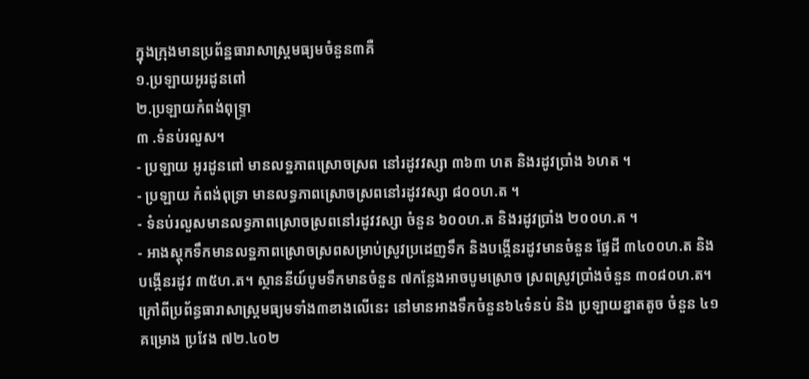ក្នុងក្រុងមានប្រព័ន្ឋធារាសាស្រ្តមធ្យមចំនួន៣គឺ
១.ប្រឡាយអូរដូនពៅ
២.ប្រឡាយកំពង់ពុទ្រ្ទា
៣ .ទំនប់រលួស។
- ប្រឡាយ អូរដូនពៅ មានលទ្ឋភាពស្រោចស្រព នៅរដូវវស្សា ៣៦៣ ហត និងរដូវប្រាំង ៦ហត ។
- ប្រឡាយ កំពង់ពុទ្រា មានលទ្ធភាពស្រោចស្រពនៅរដូវវស្សា ៨០០ហ.ត ។
- ទំនប់រលួសមានលទ្ធភាពស្រោចស្រពនៅរដូវវស្សា ចំនួន ៦០០ហ.ត និងរដូវប្រាំង ២០០ហ.ត ។
- អាងស្តុកទឹកមានលទ្ឋភាពស្រោចស្រពសម្រាប់ស្រូវប្រដេញទឹក និងបង្កើនរដូវមានចំនួន ផ្ទែដី ៣៤០០ហ.ត និងបង្កើនរដូវ ៣៥ហ.ត។ ស្ថាននីយ៍បូមទឹកមានចំនួន ៧កន្លែងអាចបូមស្រោច ស្រពស្រូវប្រាំងចំនួន ៣០៨០ហ.ត។
ក្រៅពីប្រព័ន្ធធារាសាស្ត្រមធ្យមទាំង៣ខាងលើនេះ នៅមានអាងទឹកចំនួន៦៤ទំនប់ និង ប្រឡាយខ្នាតតូច ចំនួន ៤១គម្រោង ប្រវែង ៧២.៤០២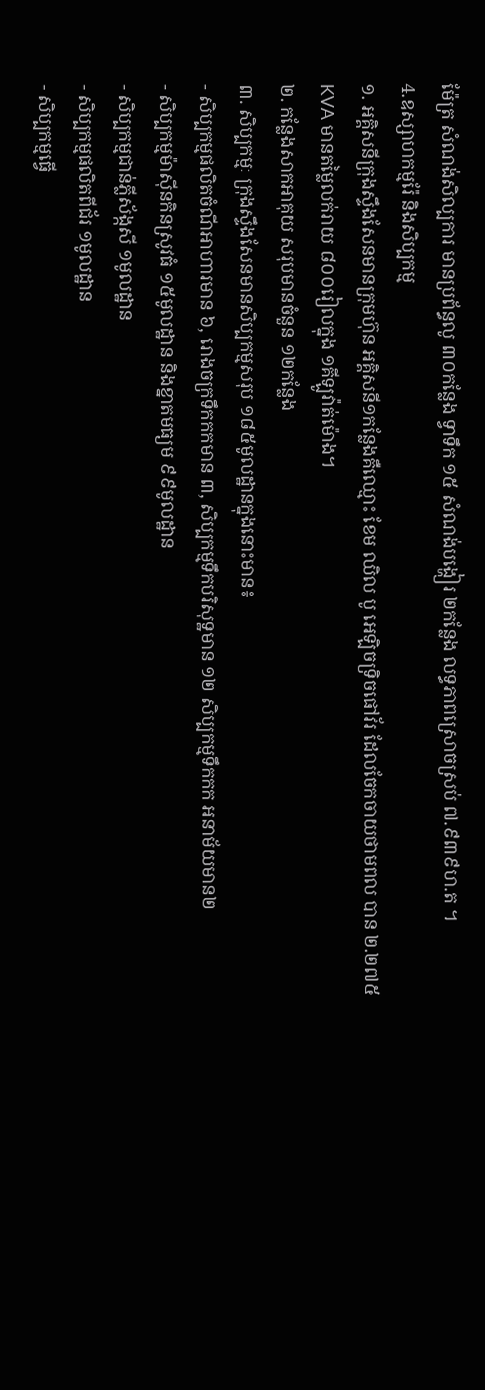ម៉ែត្រ សំណង់សិល្បការ មានប្រព័ន្ធលូ ៣០កន្លែង ទ្វាទឹក ១៥ សំណង់បង្ហៀរ ២កន្លែង លទ្ធភាពស្រោចស្រប់ ៧.៩៣៩ហ.ត ។
4.ឧស្សាហកម្មរ៉ែ និងសិប្បកម្ម
១. អគ្គិសនីក្រុងស្ទឹងសែនមានក្រុមហ៊ុន អគ្គិសនី១កន្លែងគឺឈ្មោះ ខែម ឈិល បូ អេឡិចទ្រិចផៅវ័រ ដែលចែកចាយថាមពល បាន ២.២៧៥ KVA មានតម្លៃលក់រាយ ៨០០រៀលក្នុង ១គីឡូវ៉ាត់ម៉ោង។
២. កន្លែងសាកអាគុយ សរុបមានចំនួន ១២កន្លែង
៣. សិប្បកម្មៈ ក្រុងស្ទឹងសែនមានសិប្បកម្មសរុប ១៨៥មូលដ្ឋានក្នុងនោះមាន៖
- សិប្បកម្មផលិតចំណីអាហារមាន ៦, រោងចក្រទឹកកកមាន ៣, សិប្បកម្មទឹកបរិសុទ្ឋមាន ១២ សិប្បកម្មទឹកកក អនាម័យមាន២
- សិប្បកម្មម៉ាស៊ីនកិនស្រូវធំ ១៥មូលដ្ឋាន និងខ្នាតមធ្យម ៩៩មូលដ្ឋាន
- សិប្បកម្មជាន់ភ្លីស័ង្កសី ១មូលដ្ឋាន
- សិប្បកម្មផលិតពីជ័រ ១មូលដ្ឋាន
- សិប្បកម្មធ្វើ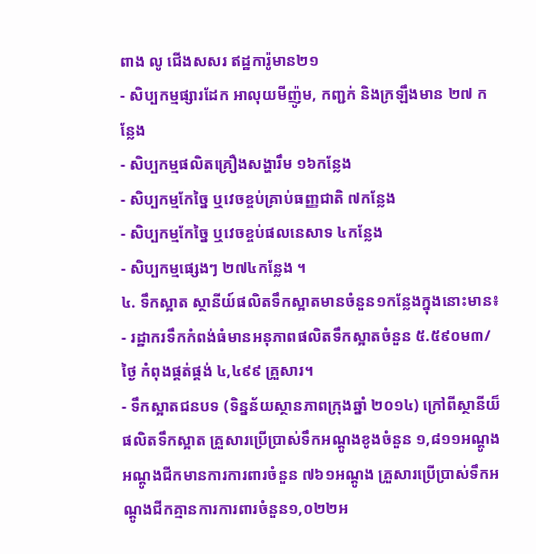ពាង លូ ជើងសសរ ឥដ្ឋការ៉ូមាន២១
- សិប្បកម្មផ្សារដែក អាលុយមីញ៉ូម, កញ្ជក់ និងក្រឡឹងមាន ២៧ កន្លែង
- សិប្បកម្មផលិតគ្រឿងសង្ហារឹម ១៦កន្លែង
- សិប្បកម្មកែច្នៃ ឬវេចខ្ចប់គ្រាប់ធញ្ញជាតិ ៧កន្លែង
- សិប្បកម្មកែច្នៃ ឬវេចខ្ចប់ផលនេសាទ ៤កន្លែង
- សិប្បកម្មផ្សេងៗ ២៧៤កន្លែង ។
៤. ទឹកស្អាត ស្ថានីយ៍ផលិតទឹកស្អាតមានចំនួន១កន្លែងក្នុងនោះមាន៖
- រដ្ឋាករទឹកកំពង់ធំមានអនុភាពផលិតទឹកស្អាតចំនួន ៥.៥៩០ម៣/ថ្ងៃ កំពុងផ្គត់ផ្គង់ ៤,៤៩៩ គ្រួសារ។
- ទឹកស្អាតជនបទ (ទិន្នន័យស្ថានភាពក្រុងឆ្នាំ ២០១៤) ក្រៅពីស្ថានីយ៏ផលិតទឹកស្អាត គ្រួសារប្រើប្រាស់ទឹកអណ្តូងខូងចំនួន ១,៨១១អណ្តូង អណ្តូងជីកមានការការពារចំនួន ៧៦១អណ្តូង គ្រួសារប្រើប្រាស់ទឹកអណ្តូងជីកគ្មានការការពារចំនួន១,០២២អ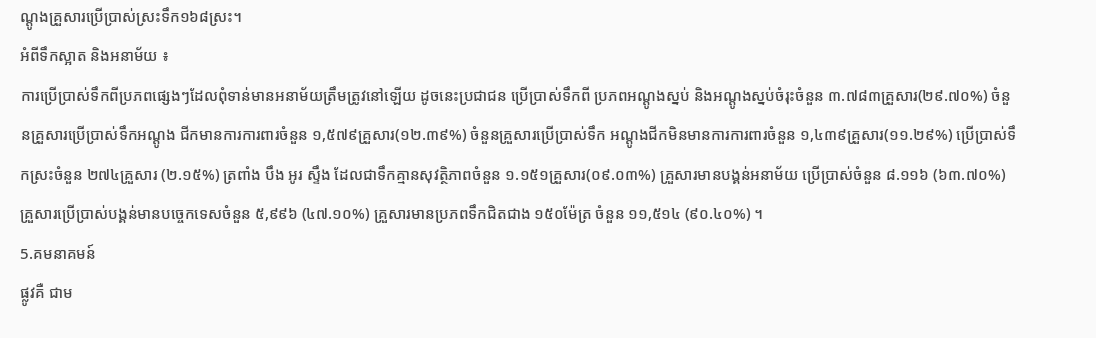ណ្តូងគ្រួសារប្រើប្រាស់ស្រះទឹក១៦៨ស្រះ។
អំពីទឹកស្អាត និងអនាម័យ ៖
ការប្រើប្រាស់ទឹកពីប្រភពផ្សេងៗដែលពុំទាន់មានអនាម័យត្រឹមត្រូវនៅឡើយ ដូចនេះប្រជាជន ប្រើប្រាស់ទឹកពី ប្រភពអណ្តូងស្នប់ និងអណ្តូងស្នប់ចំរុះចំនួន ៣.៧៨៣គ្រួសារ(២៩.៧០%) ចំនួនគ្រួសារប្រើប្រាស់ទឹកអណ្តូង ជីកមានការការពារចំនួន ១,៥៧៩គ្រួសារ(១២.៣៩%) ចំនួនគ្រួសារប្រើប្រាស់ទឹក អណ្តូងជីកមិនមានការការពារចំនួន ១,៤៣៩គ្រួសារ(១១.២៩%) ប្រើប្រាស់ទឹកស្រះចំនួន ២៧៤គ្រួសារ (២.១៥%) ត្រពាំង បឹង អូរ ស្ទឹង ដែលជាទឹកគ្មានសុវត្ថិភាពចំនួន ១.១៥១គ្រួសារ(០៩.០៣%) គ្រួសារមានបង្គន់អនាម័យ ប្រើប្រាស់ចំនួន ៨.១១៦ (៦៣.៧០%) គ្រួសារប្រើប្រាស់បង្គន់មានបចេ្ចកទេសចំនួន ៥,៩៩៦ (៤៧.១០%) គ្រួសារមានប្រភពទឹកជិតជាង ១៥០ម៉ែត្រ ចំនួន ១១,៥១៤ (៩០.៤០%) ។
5.គមនាគមន៍
ផ្លូវគឺ ជាម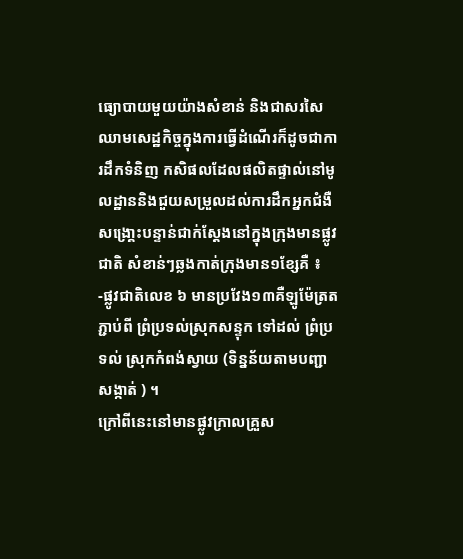ធ្យោបាយមួយយ៉ាងសំខាន់ និងជាសរសៃឈាមសេដ្ឋកិច្ចក្នុងការធ្វើដំណើរក៏ដូចជាការដឹកទំនិញ កសិផលដែលផលិតផ្ទាល់នៅមូលដ្ឋាននិងជួយសម្រួលដល់ការដឹកអ្នកជំងឺសង្រោ្គះបន្ទាន់ជាក់ស្តែងនៅក្នុងក្រុងមានផ្លូវជាតិ សំខាន់ៗឆ្លងកាត់ក្រុងមាន១ខ្សែគឺ ៖
-ផ្លូវជាតិលេខ ៦ មានប្រវែង១៣គឺឡូម៉ែត្រតភ្ជាប់ពី ព្រំប្រទល់ស្រុកសន្ទុក ទៅដល់ ព្រំប្រទល់ ស្រុកកំពង់ស្វាយ (ទិន្នន័យតាមបញ្ជាសង្កាត់ ) ។
ក្រៅពីនេះនៅមានផ្លូវក្រាលគ្រួស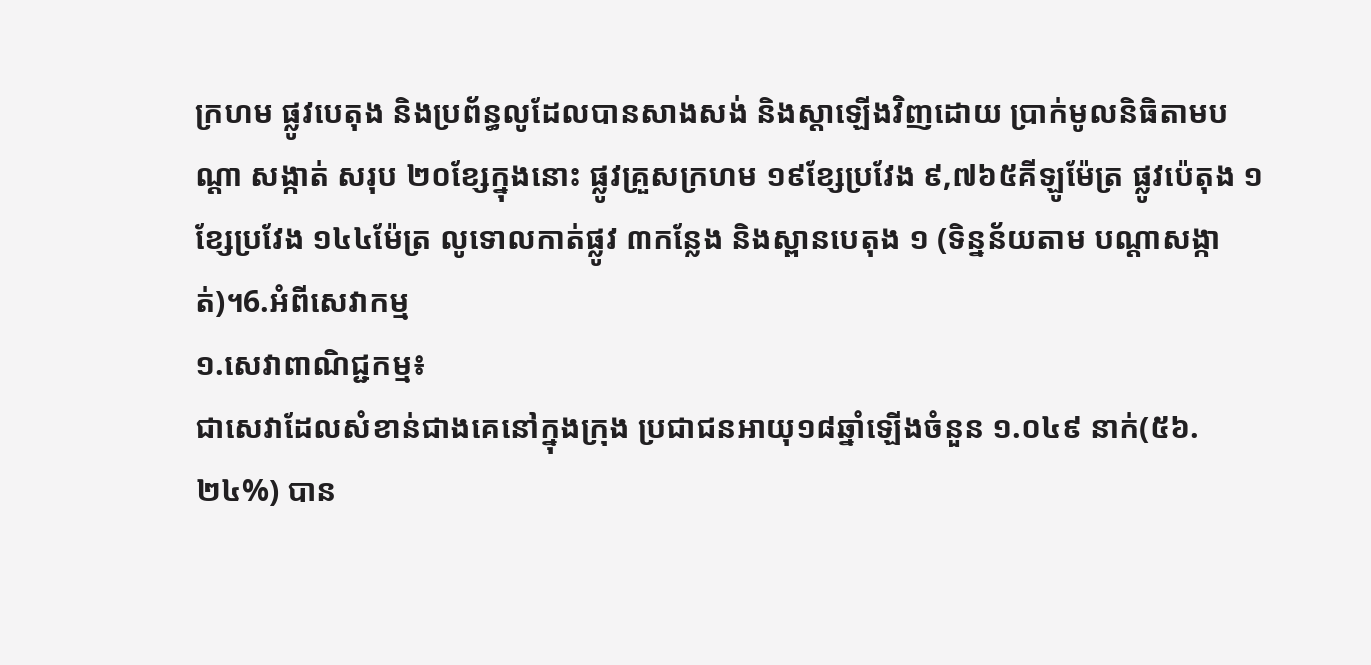ក្រហម ផ្លូវបេតុង និងប្រព័ន្ធលូដែលបានសាងសង់ និងស្តាឡើងវិញដោយ ប្រាក់មូលនិធិតាមបណ្តា សង្កាត់ សរុប ២០ខ្សែក្នុងនោះ ផ្លូវគ្រួសក្រហម ១៩ខ្សែប្រវែង ៩,៧៦៥គីឡូម៉ែត្រ ផ្លូវប៉េតុង ១ខ្សែប្រវែង ១៤៤ម៉ែត្រ លូទោលកាត់ផ្លូវ ៣កន្លែង និងស្ពានបេតុង ១ (ទិន្នន័យតាម បណ្តាសង្កាត់)។6.អំពីសេវាកម្ម
១.សេវាពាណិជ្ជកម្ម៖
ជាសេវាដែលសំខាន់ជាងគេនៅក្នុងក្រុង ប្រជាជនអាយុ១៨ឆ្នាំឡើងចំនួន ១.០៤៩ នាក់(៥៦.២៤%) បាន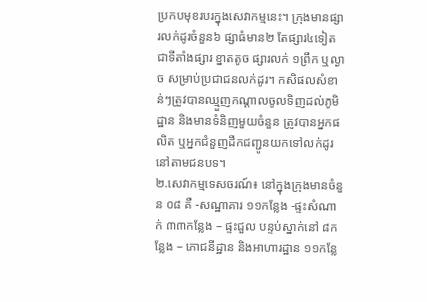ប្រកបមុខរបរក្នុងសេវាកម្មនេះ។ ក្រុងមានផ្សារលក់ដូរចំនួន៦ ផ្សាធំមាន២ តែផ្សារ៤ទៀត ជាទីតាំងផ្សារ ខ្នាតតូច ផ្សារលក់ ១ព្រឹក ឬល្ងាច សម្រាប់ប្រជាជនលក់ដូរ។ កសិផលសំខាន់ៗត្រូវបានឈ្មួញកណ្តាលចូលទិញដល់ភូមិដ្ឋាន និងមានទំនិញមួយចំនួន ត្រូវបានអ្នកផលិត ឬអ្នកជំនួញដឹកជញ្ជូនយកទៅលក់ដូរនៅតាមជនបទ។
២.សេវាកម្មទេសចរណ៍៖ នៅក្នុងក្រុងមានចំនួន ០៨ គឺ -សណ្ឋាគារ ១១កន្លែង -ផ្ទះសំណាក់ ៣៣កន្លែង – ផ្ទះជួល បន្ទប់ស្នាក់នៅ ៨កន្លែង – ភោជនីដ្ឋាន និងអាហារដ្ឋាន ១១កន្លែ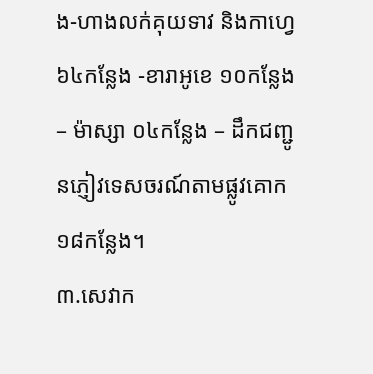ង-ហាងលក់គុយទាវ និងកាហ្វេ៦៤កន្លែង -ខារាអូខេ ១០កន្លែង – ម៉ាស្សា ០៤កន្លែង – ដឹកជញ្ជូនភ្ញៀវទេសចរណ៍តាមផ្លូវគោក ១៨កន្លែង។
៣.សេវាក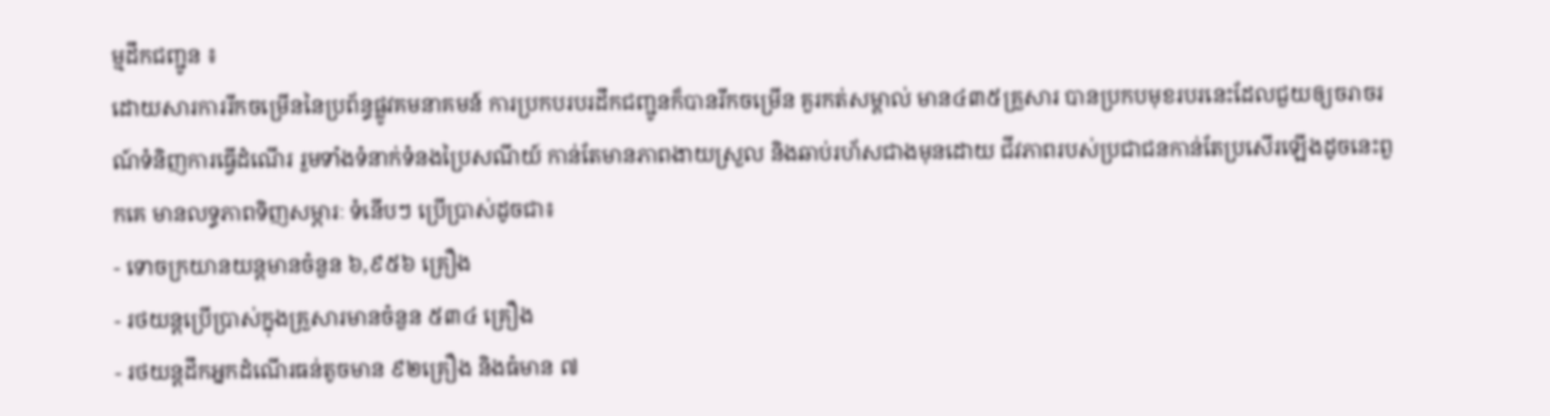ម្មដឹកជញ្ជូន ៖
ដោយសារការរីកចម្រើននៃប្រព័ន្ធផ្លូវគមនាគមន៍ ការប្រកបរបរដឹកជញ្ជូនក៏បានរីកចម្រើន គួរកត់សម្គាល់ មាន៤៣៥គ្រួសារ បានប្រកបមុខរបរនេះដែលជួយឲ្យចរាចរណ៍ទំនិញការធ្វើដំណើរ រួមទាំងទំនាក់ទំនងប្រៃសណីយ៍ កាន់តែមានភាពងាយស្រួល និងឆាប់រហ័សជាងមុនដោយ ជីវភាពរបស់ប្រជាជនកាន់តែប្រសើរឡើងដូចនេះពួកគេ មានលទ្ធភាពទិញសម្ភារៈ ទំនើបៗ ប្រើប្រាស់ដូចជា៖
- ទោចក្រយានយន្តមានចំនួន ៦,៩៥៦ គ្រឿង
- រថយន្តប្រើប្រាស់ក្នុងគ្រួសារមានចំនួន ៥៣៤ គ្រឿង
- រថយន្តដឹកអ្នកដំណើរធន់តូចមាន ៩២គ្រឿង និងធំមាន ៧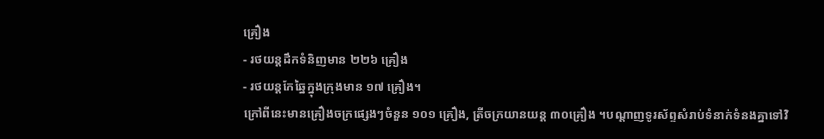គ្រឿង
- រថយន្តដឹកទំនិញមាន ២២៦ គ្រឿង
- រថយន្តកែឆ្នៃក្នុងក្រុងមាន ១៧ គ្រឿង។
ក្រៅពីនេះមានគ្រឿងចក្រផ្សេងៗចំនួន ១០១ គ្រឿង, ត្រីចក្រយានយន្ត ៣០គ្រឿង ។បណ្តាញទូរស័ព្ទសំរាប់ទំនាក់ទំនងគ្នាទៅវិ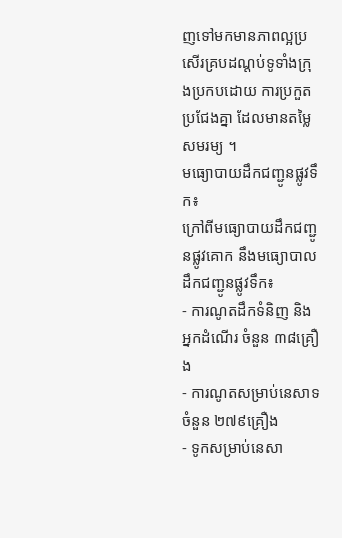ញទៅមកមានភាពល្អប្រសើរគ្របដណ្តប់ទូទាំងក្រុងប្រកបដោយ ការប្រកួតប្រជែងគ្នា ដែលមានតម្លៃសមរម្យ ។
មធ្យោបាយដឹកជញ្ជូនផ្លូវទឹក៖
ក្រៅពីមធ្យោបាយដឹកជញ្ជូនផ្លូវគោក នឹងមធ្យោបាលដឹកជញ្ជូនផ្លូវទឹក៖
- ការណូតដឹកទំនិញ និងអ្នកដំណើរ ចំនួន ៣៨គ្រឿង
- ការណូតសម្រាប់នេសាទចំនួន ២៧៩គ្រឿង
- ទូកសម្រាប់នេសា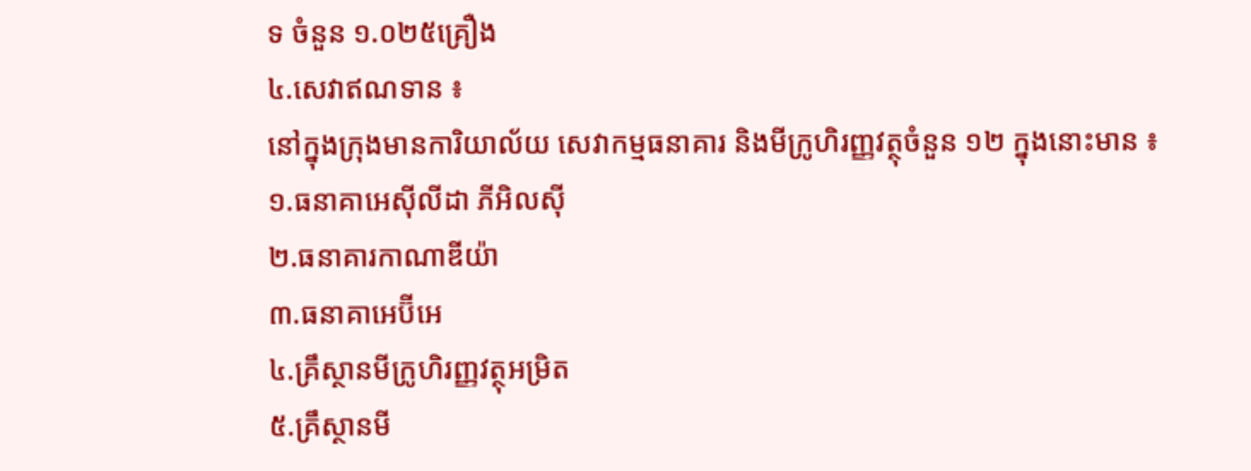ទ ចំនួន ១.០២៥គ្រឿង
៤.សេវាឥណទាន ៖
នៅក្នុងក្រុងមានការិយាល័យ សេវាកម្មធនាគារ និងមីក្រូហិរញ្ញវត្ថុចំនួន ១២ ក្នុងនោះមាន ៖
១.ធនាគាអេស៊ីលីដា ភីអិលស៊ី
២.ធនាគារកាណាឌីយ៉ា
៣.ធនាគាអេប៊ីអេ
៤.គ្រឹស្ថានមីក្រូហិរញ្ញវត្ថុអម្រិត
៥.គ្រឹស្ថានមី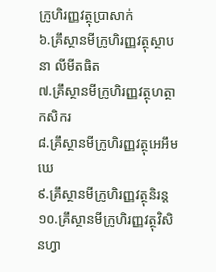ក្រូហិរញ្ញវត្ថុប្រាសាក់
៦.គ្រឹស្ថានមីក្រូហិរញ្ញវត្ថុស្ថាបនា លីមីតធិត
៧.គ្រឹស្ថានមីក្រូហិរញ្ញវត្ថុហត្ថាកសិករ
៨.គ្រឹស្ថានមីក្រូហិរញ្ញវត្ថុអេអឹមឃេ
៩.គ្រឹស្ថានមីក្រូហិរញ្ញវត្ថុនិរន្ត
១០.គ្រឹស្ថានមីក្រូហិរញ្ញវត្ថុវិសិនហ្វា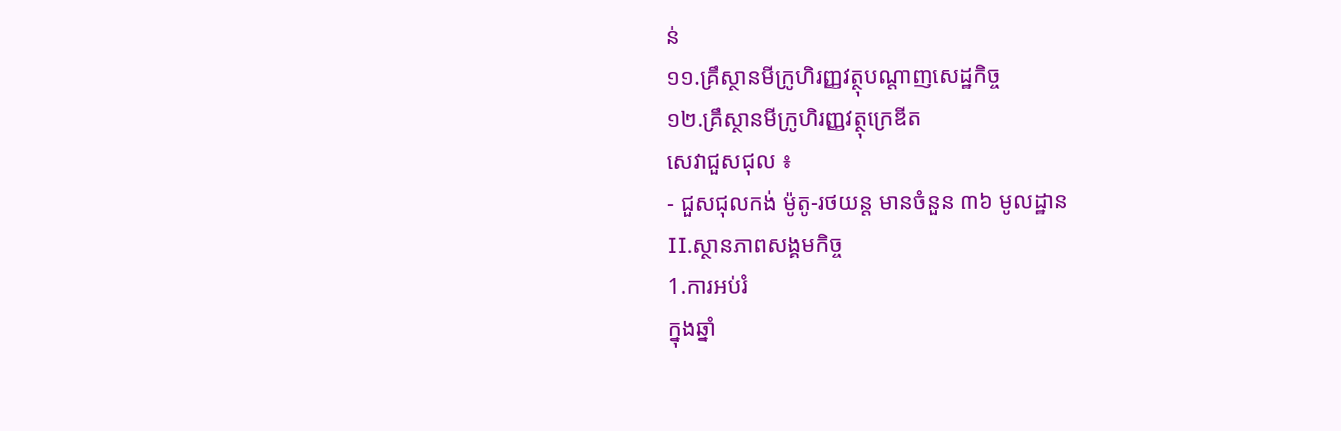ន់
១១.គ្រឹស្ថានមីក្រូហិរញ្ញវត្ថុបណ្តាញសេដ្ឋកិច្ច
១២.គ្រឹស្ថានមីក្រូហិរញ្ញវត្ថុក្រេឌីត
សេវាជួសជុល ៖
- ជួសជុលកង់ ម៉ូតូ-រថយន្ត មានចំនួន ៣៦ មូលដ្ឋាន
II.ស្ថានភាពសង្គមកិច្ច
1.ការអប់រំ
ក្នុងឆ្នាំ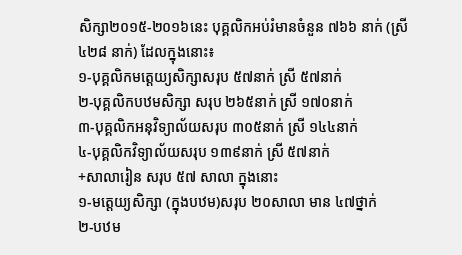សិក្សា២០១៥-២០១៦នេះ បុគ្គលិកអប់រំមានចំនួន ៧៦៦ នាក់ (ស្រី ៤២៨ នាក់) ដែលក្នុងនោះ៖
១-បុគ្គលិកមត្តេយ្យសិក្សាសរុប ៥៧នាក់ ស្រី ៥៧នាក់
២-បុគ្គលិកបឋមសិក្សា សរុប ២៦៥នាក់ ស្រី ១៧០នាក់
៣-បុគ្គលិកអនុវិទ្យាល័យសរុប ៣០៥នាក់ ស្រី ១៤៤នាក់
៤-បុគ្គលិកវិទ្យាល័យសរុប ១៣៩នាក់ ស្រី ៥៧នាក់
+សាលារៀន សរុប ៥៧ សាលា ក្នុងនោះ
១-មត្តេយ្យសិក្សា (ក្នុងបឋម)សរុប ២០សាលា មាន ៤៧ថ្នាក់
២-បឋម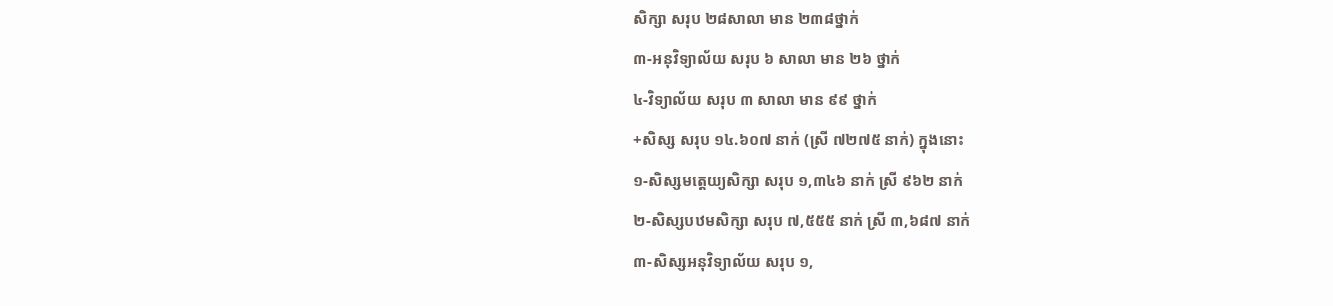សិក្សា សរុប ២៨សាលា មាន ២៣៨ថ្នាក់
៣-អនុវិទ្យាល័យ សរុប ៦ សាលា មាន ២៦ ថ្នាក់
៤-វិទ្យាល័យ សរុប ៣ សាលា មាន ៩៩ ថ្នាក់
+សិស្ស សរុប ១៤.៦០៧ នាក់ (ស្រី ៧២៧៥ នាក់) ក្នុងនោះ
១-សិស្សមត្តេយ្យសិក្សា សរុប ១,៣៤៦ នាក់ ស្រី ៩៦២ នាក់
២-សិស្សបឋមសិក្សា សរុប ៧,៥៥៥ នាក់ ស្រី ៣,៦៨៧ នាក់
៣-សិស្សអនុវិទ្យាល័យ សរុប ១,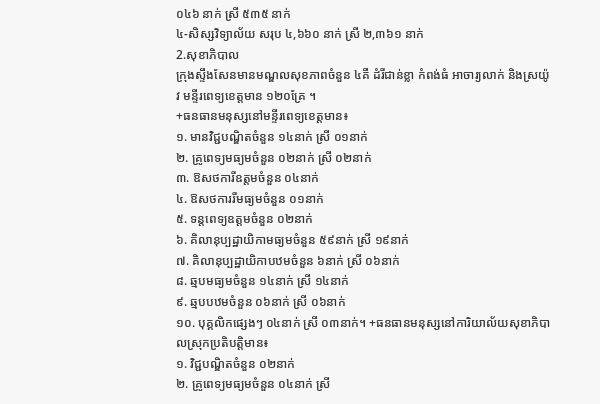០៤៦ នាក់ ស្រី ៥៣៥ នាក់
៤-សិស្សវិទ្យាល័យ សរុប ៤,៦៦០ នាក់ ស្រី ២,៣៦១ នាក់
2.សុខាភិបាល
ក្រុងស្ទឹងសែនមានមណ្ឌលសុខភាពចំនួន ៤គឺ ដំរីជាន់ខ្លា កំពង់ធំ អាចារ្យលាក់ និងស្រយ៉ូវ មន្ទីរពេទ្យខេត្តមាន ១២០គ្រែ ។
+ធនធានមនុស្សនៅមន្ទីរពេទ្យខេត្តមាន៖
១. មានវិជ្ជបណ្ឌិតចំនួន ១៤នាក់ ស្រី ០១នាក់
២. គ្រូពេទ្យមធ្យមចំនួន ០២នាក់ ស្រី ០២នាក់
៣. ឱសថការីឧត្តមចំនួន ០៤នាក់
៤. ឱសថការរីមធ្យមចំនួន ០១នាក់
៥. ទន្តពេទ្យឧត្តមចំនួន ០២នាក់
៦. គិលានុប្បដ្ឋាយិកាមធ្យមចំនួន ៥៩នាក់ ស្រី ១៩នាក់
៧. គិលានុប្បដ្ឋាយិកាបឋមចំនួន ៦នាក់ ស្រី ០៦នាក់
៨. ឆ្មបមធ្យមចំនួន ១៤នាក់ ស្រី ១៤នាក់
៩. ឆ្មបបឋមចំនួន ០៦នាក់ ស្រី ០៦នាក់
១០. បុគ្គលិកផ្សេងៗ ០៤នាក់ ស្រី ០៣នាក់។ +ធនធានមនុស្សនៅការិយាល័យសុខាភិបាលស្រុកប្រតិបត្តិមាន៖
១. វិជ្ជបណ្ឌិតចំនួន ០២នាក់
២. គ្រូពេទ្យមធ្យមចំនួន ០៤នាក់ ស្រី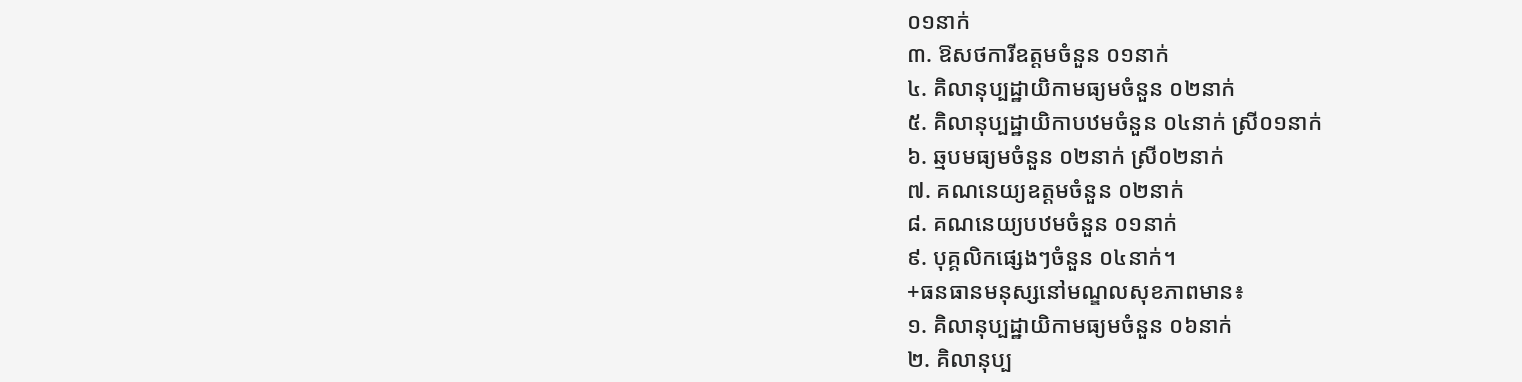០១នាក់
៣. ឱសថការីឧត្តមចំនួន ០១នាក់
៤. គិលានុប្បដ្ឋាយិកាមធ្យមចំនួន ០២នាក់
៥. គិលានុប្បដ្ឋាយិកាបឋមចំនួន ០៤នាក់ ស្រី០១នាក់
៦. ឆ្មបមធ្យមចំនួន ០២នាក់ ស្រី០២នាក់
៧. គណនេយ្យឧត្តមចំនួន ០២នាក់
៨. គណនេយ្យបឋមចំនួន ០១នាក់
៩. បុគ្គលិកផ្សេងៗចំនួន ០៤នាក់។
+ធនធានមនុស្សនៅមណ្ឌលសុខភាពមាន៖
១. គិលានុប្បដ្ឋាយិកាមធ្យមចំនួន ០៦នាក់
២. គិលានុប្ប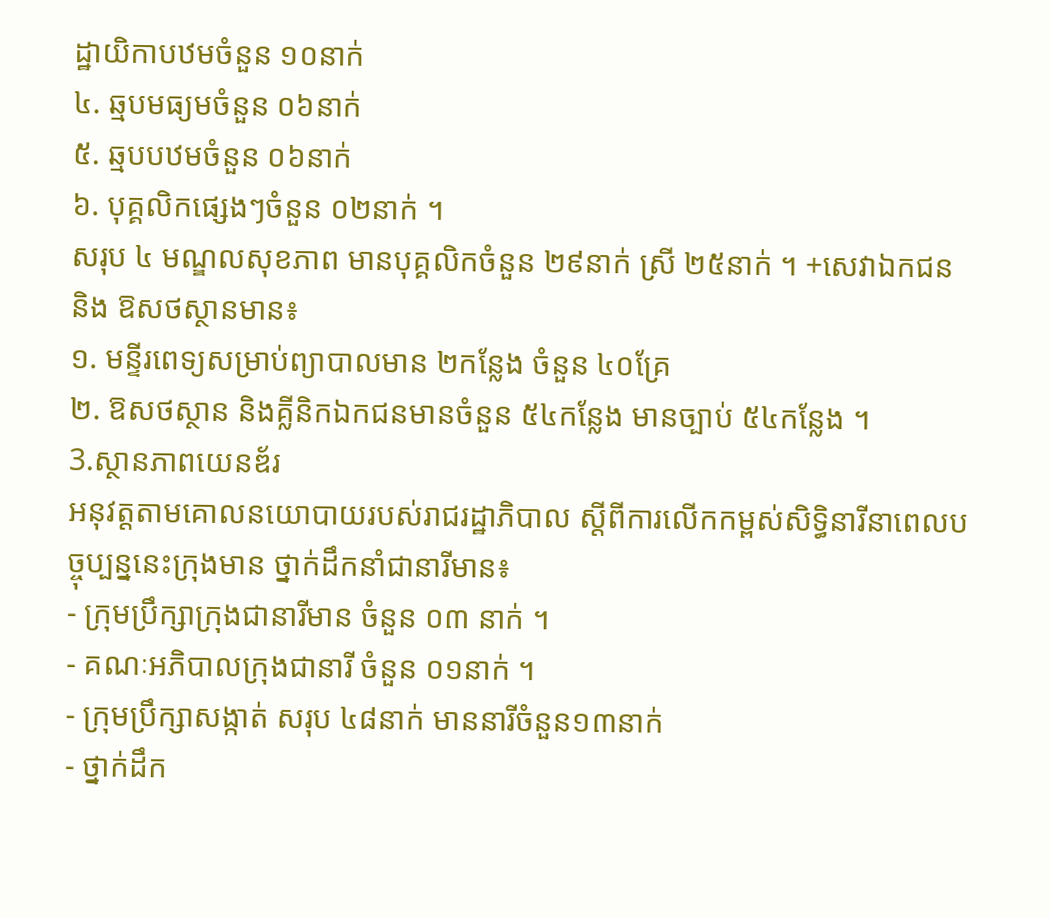ដ្ឋាយិកាបឋមចំនួន ១០នាក់
៤. ឆ្មបមធ្យមចំនួន ០៦នាក់
៥. ឆ្មបបឋមចំនួន ០៦នាក់
៦. បុគ្គលិកផ្សេងៗចំនួន ០២នាក់ ។
សរុប ៤ មណ្ឌលសុខភាព មានបុគ្គលិកចំនួន ២៩នាក់ ស្រី ២៥នាក់ ។ +សេវាឯកជន និង ឱសថស្ថានមាន៖
១. មន្ទីរពេទ្យសម្រាប់ព្យាបាលមាន ២កន្លែង ចំនួន ៤០គ្រែ
២. ឱសថស្ថាន និងគ្លីនិកឯកជនមានចំនួន ៥៤កន្លែង មានច្បាប់ ៥៤កន្លែង ។
3.ស្ថានភាពយេនឌ័រ
អនុវត្តតាមគោលនយោបាយរបស់រាជរដ្ឋាភិបាល ស្តីពីការលើកកម្ពស់សិទ្ធិនារីនាពេលបច្ចុប្បន្ននេះក្រុងមាន ថ្នាក់ដឹកនាំជានារីមាន៖
- ក្រុមប្រឹក្សាក្រុងជានារីមាន ចំនួន ០៣ នាក់ ។
- គណៈអភិបាលក្រុងជានារី ចំនួន ០១នាក់ ។
- ក្រុមប្រឹក្សាសង្កាត់ សរុប ៤៨នាក់ មាននារីចំនួន១៣នាក់
- ថ្នាក់ដឹក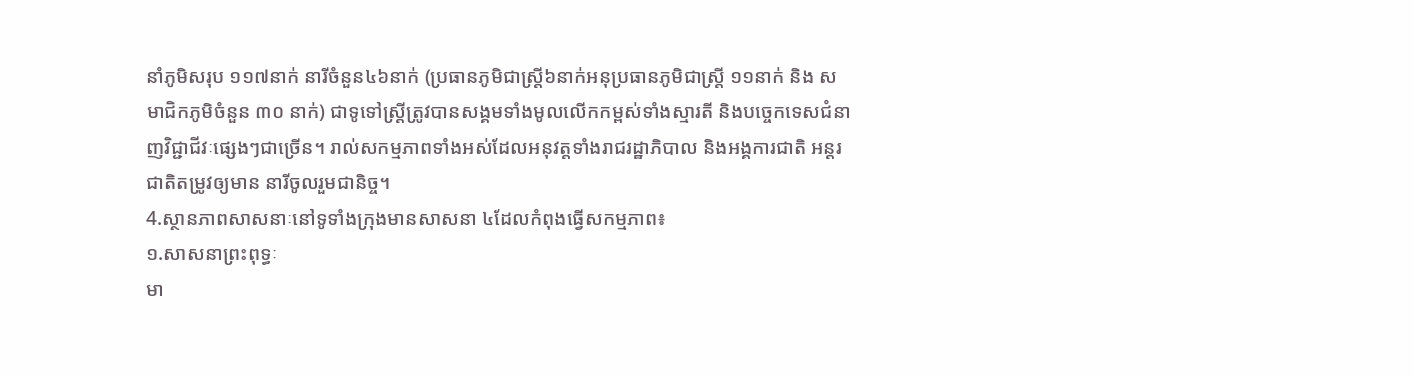នាំភូមិសរុប ១១៧នាក់ នារីចំនួន៤៦នាក់ (ប្រធានភូមិជាស្រ្តី៦នាក់អនុប្រធានភូមិជាស្រ្តី ១១នាក់ និង សមាជិកភូមិចំនួន ៣០ នាក់) ជាទូទៅស្រ្តីត្រូវបានសង្គមទាំងមូលលើកកម្ពស់ទាំងស្មារតី និងបច្ចេកទេសជំនាញវិជ្ជាជីវៈផ្សេងៗជាច្រើន។ រាល់សកម្មភាពទាំងអស់ដែលអនុវត្តទាំងរាជរដ្ឋាភិបាល និងអង្គការជាតិ អន្តរជាតិតម្រូវឲ្យមាន នារីចូលរួមជានិច្ច។
4.ស្ថានភាពសាសនាៈនៅទូទាំងក្រុងមានសាសនា ៤ដែលកំពុងធ្វើសកម្មភាព៖
១.សាសនាព្រះពុទ្ធៈ
មា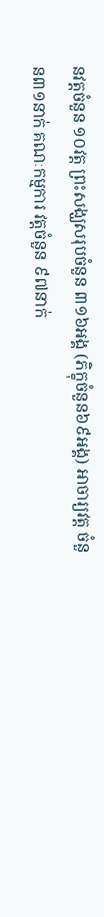នវត្តចំនួន ១០វត្ត ព្រះសង្ឃសរុបចំនួន ៣១៦អង្គ (ភិក្ខុចំនួន៦៩អង្គ) អាចារ្យវត្ត ចំនួន៣១នាក់ គណៈកម្មការ វត្តចំនួន ៩៧នាក់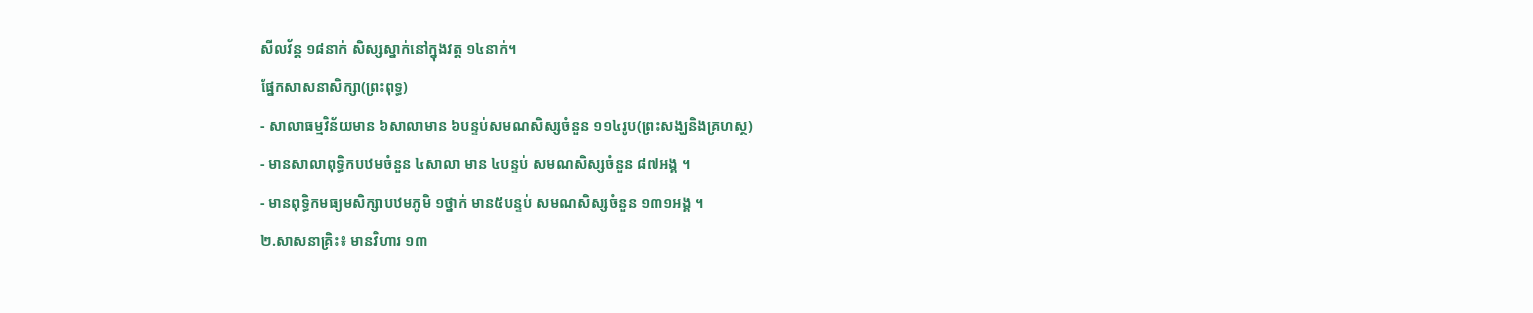សីលវ័ន្ត ១៨នាក់ សិស្សស្នាក់នៅក្នុងវត្ត ១៤នាក់។
ផ្នែកសាសនាសិក្សា(ព្រះពុទ្ធ)
- សាលាធម្មវិន័យមាន ៦សាលាមាន ៦បន្ទប់សមណសិស្សចំនួន ១១៤រូប(ព្រះសង្ឃនិងគ្រហស្ថ)
- មានសាលាពុទ្ធិកបឋមចំនួន ៤សាលា មាន ៤បន្ទប់ សមណសិស្សចំនួន ៨៧អង្គ ។
- មានពុទ្ធិកមធ្យមសិក្សាបឋមភូមិ ១ថ្នាក់ មាន៥បន្ទប់ សមណសិស្សចំនួន ១៣១អង្គ ។
២.សាសនាគ្រិះ៖ មានវិហារ ១៣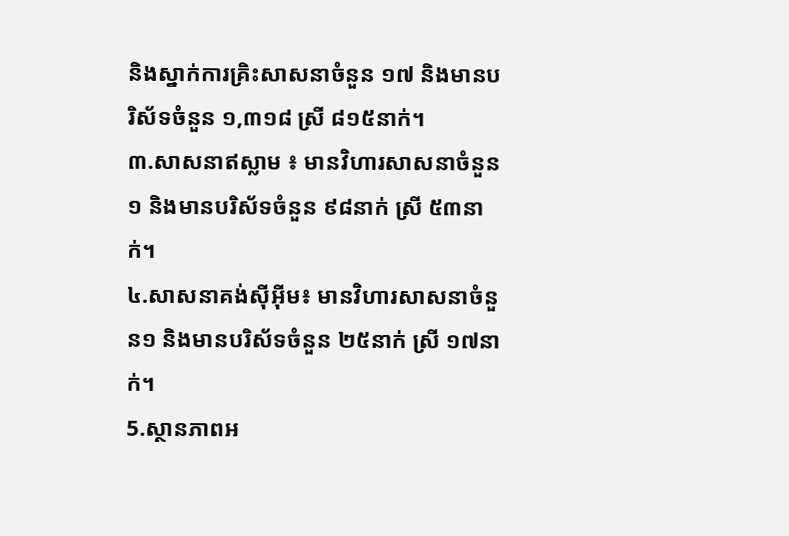និងស្នាក់ការគ្រិះសាសនាចំនួន ១៧ និងមានបរិស័ទចំនួន ១,៣១៨ ស្រី ៨១៥នាក់។
៣.សាសនាឥស្លាម ៖ មានវិហារសាសនាចំនួន១ និងមានបរិស័ទចំនួន ៩៨នាក់ ស្រី ៥៣នាក់។
៤.សាសនាគង់ស៊ីអ៊ីម៖ មានវិហារសាសនាចំនួន១ និងមានបរិស័ទចំនួន ២៥នាក់ ស្រី ១៧នាក់។
5.ស្ថានភាពអ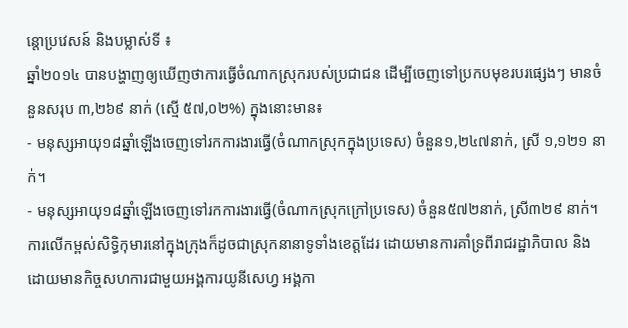ន្តោប្រវេសន៍ និងបម្លាស់ទី ៖
ឆ្នាំ២០១៤ បានបង្ហាញឲ្យឃើញថាការធ្វើចំណាកស្រុករបស់ប្រជាជន ដើម្បីចេញទៅប្រកបមុខរបរផ្សេងៗ មានចំនួនសរុប ៣,២៦៩ នាក់ (ស្មើ ៥៧,០២%) ក្នុងនោះមាន៖
- មនុស្សអាយុ១៨ឆ្នាំឡើងចេញទៅរកការងារធ្វើ(ចំណាកស្រុកក្នុងប្រទេស) ចំនួន១,២៤៧នាក់, ស្រី ១,១២១ នាក់។
- មនុស្សអាយុ១៨ឆ្នាំឡើងចេញទៅរកការងារធ្វើ(ចំណាកស្រុកក្រៅប្រទេស) ចំនួន៥៧២នាក់, ស្រី៣២៩ នាក់។ការលើកម្ពស់សិទ្ធិកុមារនៅក្នុងក្រុងក៏ដូចជាស្រុកនានាទូទាំងខេត្តដែរ ដោយមានការគាំទ្រពីរាជរដ្ឋាភិបាល និង ដោយមានកិច្ចសហការជាមួយអង្គការយូនីសេហ្វ អង្គកា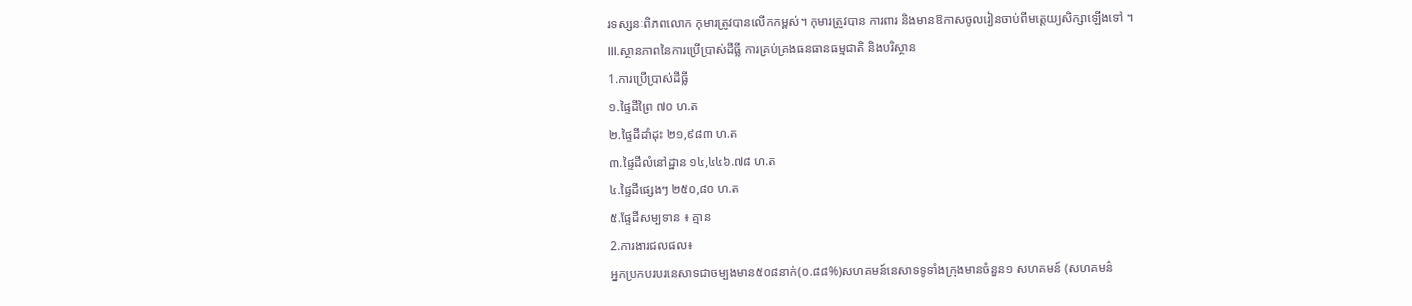រទស្សនៈពិភពលោក កុមារត្រូវបានលើកកម្ពស់។ កុមារត្រូវបាន ការពារ និងមានឱកាសចូលរៀនចាប់ពីមតេ្តយ្យសិក្សាឡើងទៅ ។
III.ស្ថានភាពនៃការប្រើប្រាស់ដីធ្លី ការគ្រប់គ្រងធនធានធម្មជាតិ និងបរិស្ថាន
1.ការប្រើប្រាស់ដីធ្លី
១.ផ្ទៃដីព្រៃ ៧០ ហ.ត
២.ផ្ទៃដីដាំដុះ ២១,៩៨៣ ហ.ត
៣.ផ្ទៃដីលំនៅដ្ឋាន ១៤,៤៤៦.៧៨ ហ.ត
៤.ផ្ទៃដីផ្សេងៗ ២៥០,៨០ ហ.ត
៥.ផ្ទែដីសម្បទាន ៖ គ្មាន
2.ការងារជលផល៖
អ្នកប្រកបរបរនេសាទជាចម្បងមាន៥០៨នាក់(០.៨៨%)សហគមន៍នេសាទទូទាំងក្រុងមានចំនួន១ សហគមន៍ (សហគមន៌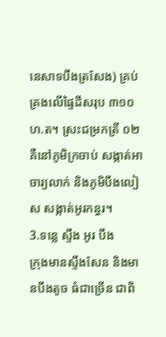នេសាទបឹងត្រសែង) គ្រប់គ្រងលើផ្ទៃដីសរុប ៣១០ ហ.ត។ ស្រះជម្រកត្រី ០២ គឺនៅភូមិក្រចាប់ សង្កាត់អាចារ្យលាក់ និងភូមិបឹងលៀស សង្កាត់អូរកន្ធរ។
3.ទន្លេ ស្ទឹង អូរ បឹង
ក្រុងមានស្ទឹងសែន និងមានបឹងតូច ធំជាច្រើន ជាពិ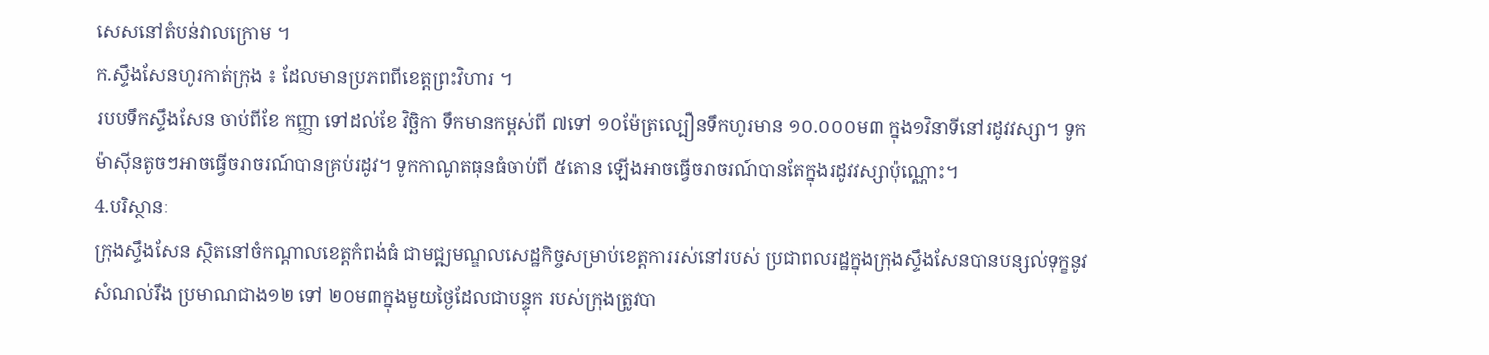សេសនៅតំបន់វាលក្រោម ។
ក.ស្ទឹងសែនហូរកាត់ក្រុង ៖ ដែលមានប្រភពពីខេត្តព្រះវិហារ ។
របបទឹកស្ទឹងសែន ចាប់ពីខែ កញ្ញា ទៅដល់ខែ វិច្ឆិកា ទឹកមានកម្ពស់ពី ៧ទៅ ១០ម៉ែត្រល្បឿនទឹកហូរមាន ១០.០០០ម៣ ក្នុង១វិនាទីនៅរដូវវស្សា។ ទូកម៉ាស៊ីនតូចៗអាចធ្វើចរាចរណ៍បានគ្រប់រដូវ។ ទូកកាណូតធុនធំចាប់ពី ៥តោន ឡើងអាចធ្វើចរាចរណ៍បានតែក្នុងរដូវវស្សាប៉ុណ្ណោះ។
4.បរិស្ថានៈ
ក្រុងស្ទឹងសែន ស្ថិតនៅចំកណ្តាលខេត្តកំពង់ធំ ជាមជ្ឍមណ្ឌលសេដ្ឋកិច្ចសម្រាប់ខេត្តការរស់នៅរបស់ ប្រជាពលរដ្ឋក្នុងក្រុងស្ទឹងសែនបានបន្សល់ទុក្ខនូវសំណល់រឹង ប្រមាណជាង១២ ទៅ ២០ម៣ក្នុងមួយថ្ងៃដែលជាបន្ទុក របស់ក្រុងត្រូវបា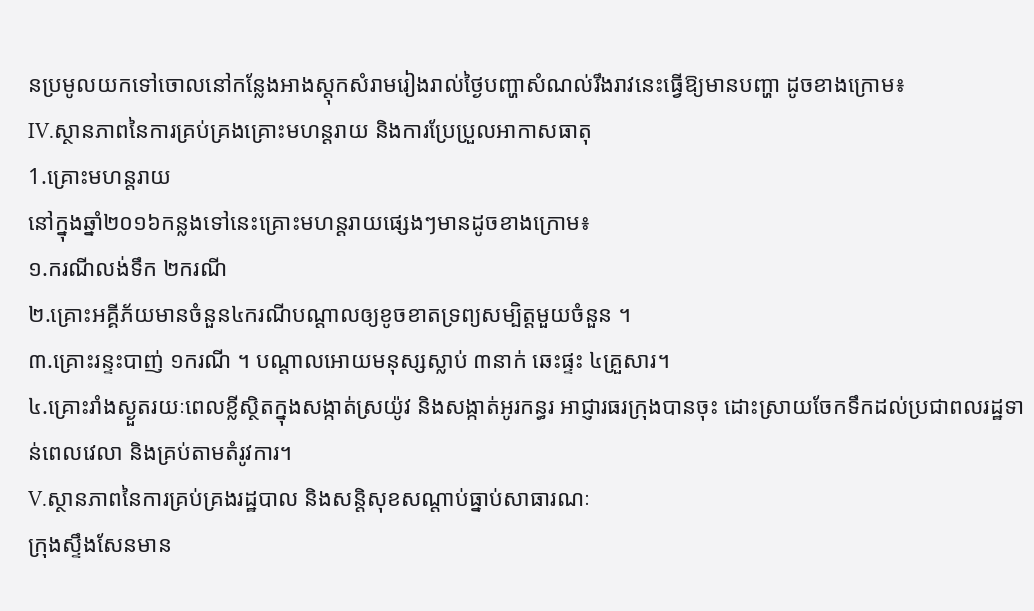នប្រមូលយកទៅចោលនៅកន្លែងអាងស្តុកសំរាមរៀងរាល់ថ្ងៃបញ្ហាសំណល់រឹងរាវនេះធ្វើឱ្យមានបញ្ហា ដូចខាងក្រោម៖
IV.ស្ថានភាពនៃការគ្រប់គ្រងគ្រោះមហន្ដរាយ និងការប្រែប្រួលអាកាសធាតុ
1.គ្រោះមហន្តរាយ
នៅក្នុងឆ្នាំ២០១៦កន្លងទៅនេះគ្រោះមហន្តរាយផ្សេងៗមានដូចខាងក្រោម៖
១.ករណីលង់ទឹក ២ករណី
២.គ្រោះអគ្គីភ័យមានចំនួន៤ករណីបណ្តាលឲ្យខូចខាតទ្រព្យសម្បិត្តមួយចំនួន ។
៣.គ្រោះរន្ទះបាញ់ ១ករណី ។ បណ្តាលអោយមនុស្សស្លាប់ ៣នាក់ ឆេះផ្ទះ ៤គ្រួសារ។
៤.គ្រោះរាំងស្ងួតរយៈពេលខ្លីស្ថិតក្នុងសង្កាត់ស្រយ៉ូវ និងសង្កាត់អូរកន្ធរ អាជ្ញារធរក្រុងបានចុះ ដោះស្រាយចែកទឹកដល់ប្រជាពលរដ្ឋទាន់ពេលវេលា និងគ្រប់តាមតំរូវការ។
V.ស្ថានភាពនៃការគ្រប់គ្រងរដ្ឋបាល និងសន្ដិសុខសណ្ដាប់ធ្នាប់សាធារណៈ
ក្រុងស្ទឹងសែនមាន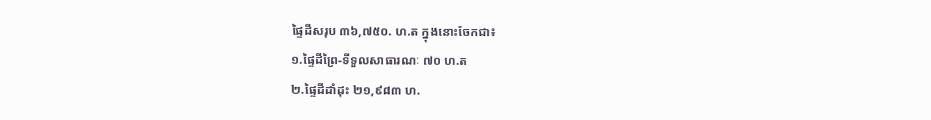ផ្ទៃដីសរុប ៣៦,៧៥០. ហ.ត ក្នុងនោះចែកជា៖
១.ផ្ទៃដីព្រៃ-ទីទួលសាធារណៈ ៧០ ហ.ត
២.ផ្ទៃដីដាំដុះ ២១,៩៨៣ ហ.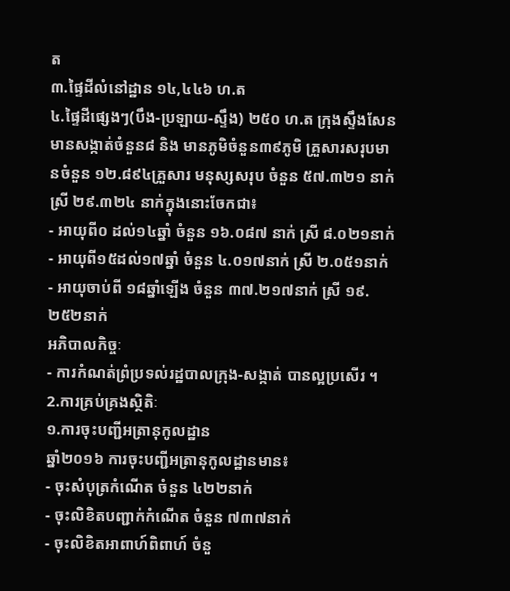ត
៣.ផ្ទៃដីលំនៅដ្ឋាន ១៤,៤៤៦ ហ.ត
៤.ផ្ទៃដីផ្សេងៗ(បឹង-ប្រឡាយ-ស្ទឹង) ២៥០ ហ.ត ក្រុងស្ទឹងសែន មានសង្កាត់ចំនួន៨ និង មានភូមិចំនួន៣៩ភូមិ គ្រួសារសរុបមានចំនួន ១២.៨៩៤គ្រួសារ មនុស្សសរុប ចំនួន ៥៧.៣២១ នាក់ ស្រី ២៩.៣២៤ នាក់ក្នុងនោះចែកជា៖
- អាយុពី០ ដល់១៤ឆ្នាំ ចំនួន ១៦.០៨៧ នាក់ ស្រី ៨.០២១នាក់
- អាយុពី១៥ដល់១៧ឆ្នាំ ចំនួន ៤.០១៧នាក់ ស្រី ២.០៥១នាក់
- អាយុចាប់ពី ១៨ឆ្នាំឡើង ចំនួន ៣៧.២១៧នាក់ ស្រី ១៩.២៥២នាក់
អភិបាលកិច្ចៈ
- ការកំណត់ព្រំប្រទល់រដ្ឋបាលក្រុង-សង្កាត់ បានល្អប្រសើរ ។
2.ការគ្រប់គ្រងស្ថិតិៈ
១.ការចុះបញ្ជីអត្រានុកូលដ្ឋាន
ឆ្នាំ២០១៦ ការចុះបញ្ជីអត្រានុកូលដ្ឋានមាន៖
- ចុះសំបុត្រកំណើត ចំនួន ៤២២នាក់
- ចុះលិខិតបញ្ជាក់កំណើត ចំនួន ៧៣៧នាក់
- ចុះលិខិតអាពាហ៍ពិពាហ៍ ចំនួ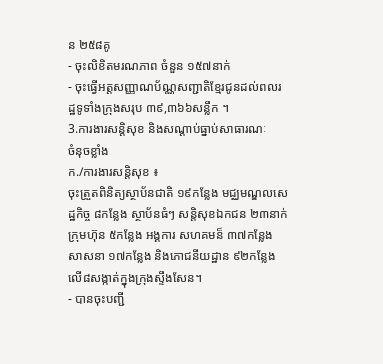ន ២៥៨គូ
- ចុះលិខិតមរណភាព ចំនួន ១៥៧នាក់
- ចុះធ្វើអត្តសញ្ញាណប័ណ្ណសញ្ជាតិខ្មែរជូនដល់ពលរដ្ឋទូទាំងក្រុងសរុប ៣៩,៣៦៦សន្លឹក ។
3.ការងារសន្តិសុខ និងសណ្តាប់ធ្នាប់សាធារណៈ
ចំនុចខ្លាំង
ក./ការងារសន្តិសុខ ៖
ចុះត្រួតពិនិត្យស្ថាប័នជាតិ ១៩កន្លែង មជ្ឈមណ្ឌលសេដ្ឋកិច្ច ៨កន្លែង ស្ថាប័នធំៗ សន្តិសុខឯកជន ២៣នាក់ ក្រុមហ៊ុន ៥កន្លែង អង្គការ សហគមន៏ ៣៧កន្លែង សាសនា ១៧កន្លែង និងភោជនីយដ្ឋាន ៩២កន្លែង លើ៨សង្កាត់ក្នុងក្រុងស្ទឹងសែន។
- បានចុះបញ្ជី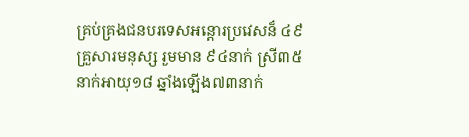គ្រប់គ្រងជនបរទេសអន្តោរប្រវេសន៏ ៤៩គ្រួសារមនុស្ស រួមមាន ៩៤នាក់ ស្រី៣៥ នាក់អាយុ១៨ ឆ្នាំងឡើង៧៣នាក់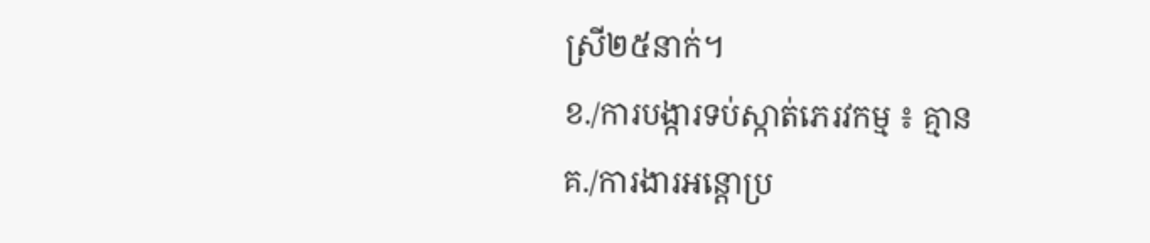ស្រី២៥នាក់។
ខ./ការបង្ការទប់ស្កាត់ភេរវកម្ម ៖ គ្មាន
គ./ការងារអន្តោប្រ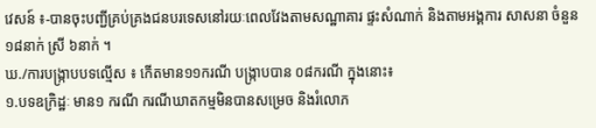វេសន៍ ៖-បានចុះបញ្ជីគ្រប់គ្រងជនបរទេសនៅរយៈពេលវែងតាមសណ្ឋាគារ ផ្ទះសំណាក់ និងតាមអង្គការ សាសនា ចំនួន១៨នាក់ ស្រី ៦នាក់ ។
ឃ./ការបង្ក្រាបបទល្មើស ៖ កើតមាន១១ករណី បង្រ្កាបបាន ០៨ករណី ក្នុងនោះ៖
១.បទឧក្រិដ្ឋៈ មាន១ ករណី ករណីឃាតកម្មមិនបានសម្រេច និងរំលោភ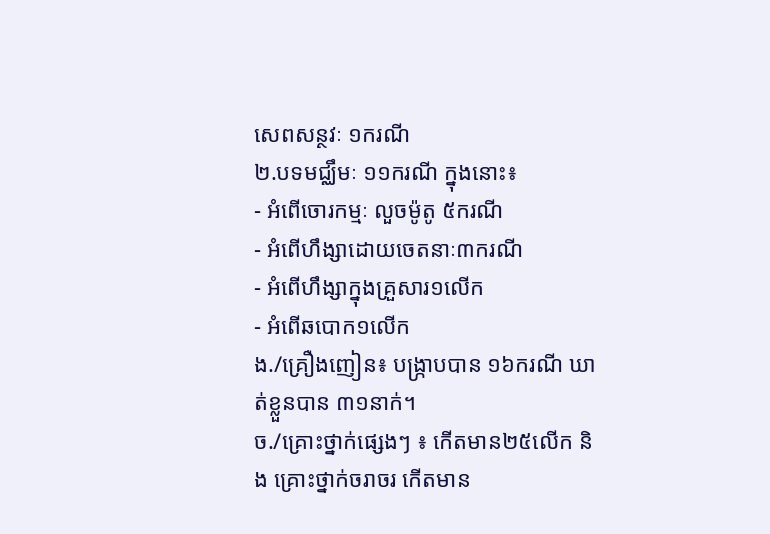សេពសន្ថវៈ ១ករណី
២.បទមជ្ឈឹមៈ ១១ករណី ក្នុងនោះ៖
- អំពើចោរកម្មៈ លួចម៉ូតូ ៥ករណី
- អំពើហឹង្សាដោយចេតនាៈ៣ករណី
- អំពើហឹង្សាក្នុងគ្រួសារ១លើក
- អំពើឆបោក១លើក
ង./គ្រឿងញៀន៖ បង្រ្កាបបាន ១៦ករណី ឃាត់ខ្លួនបាន ៣១នាក់។
ច./គ្រោះថ្នាក់ផ្សេងៗ ៖ កើតមាន២៥លើក និង គ្រោះថ្នាក់ចរាចរ កើតមាន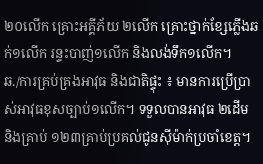២០លើក គ្រោះអគ្គីភ័យ ២លើក គ្រោះថ្នាក់ខ្សែភ្លើងឆក់១លើក រន្ទះបាញ់១លើក និងលង់ទឹក១លើក។
ឆ./ការគ្រប់គ្រងអាវុធ និងជាតិផ្ទុះ ៖ មានការប្រើប្រាស់អាវុធខុសច្បាប់១លើក។ ទទួលបានអាវុធ ២ដើម និងគ្រាប់ ១២៣គ្រាប់ប្រគល់ជូនស៊ីម៉ាក់ប្រចាំខេត្ត។